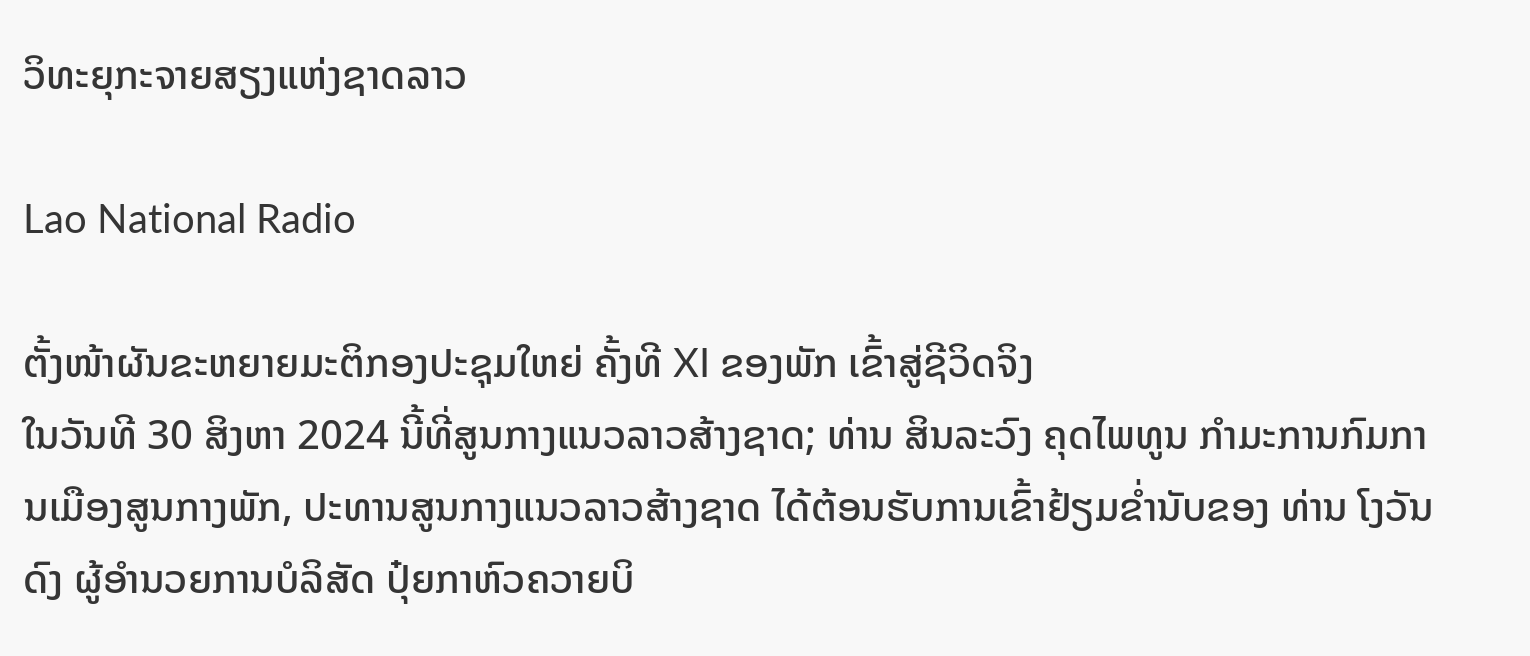ວິທະຍຸກະຈາຍສຽງແຫ່ງຊາດລາວ

Lao National Radio

ຕັ້ງໜ້າຜັນຂະຫຍາຍມະຕິກອງປະຊຸມໃຫຍ່ ຄັ້ງທີ XI ຂອງພັກ ເຂົ້າສູ່ຊີວິດຈິງ
ໃນວັນທີ 30 ສິງຫາ 2024 ນີ້ທີ່ສູນກາງແນວລາວສ້າງຊາດ; ທ່ານ ສິນລະວົງ ຄຸດໄພທູນ ກຳມະການກົມການເມືອງສູນກາງພັກ, ປະທານສູນກາງແນວລາວສ້າງຊາດ ໄດ້ຕ້ອນຮັບການເຂົ້າຢ້ຽມຂ່ຳນັບຂອງ ທ່ານ ໂງວັນດົງ ຜູ້ອຳນວຍການບໍລິສັດ ປຸ໋ຍກາຫົວຄວາຍບິ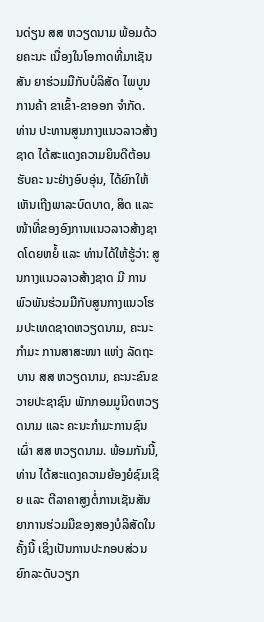ນດ່ຽນ ສສ ຫວຽດນາມ ພ້ອມດ້ວຍຄະນະ ເນື່ອງໃນໂອກາດທີ່ມາເຊັນສັນ ຍາຮ່ວມມືກັບບໍລິສັດ ໄພບູນການຄ້າ ຂາເຂົ້າ-ຂາອອກ ຈຳກັດ.
ທ່ານ ປະທານສູນກາງແນວລາວສ້າງຊາດ ໄດ້ສະແດງຄວາມຍິນດີຕ້ອນຮັບຄະ ນະຢ່າງອົບອຸ່ນ, ໄດ້ຍົກໃຫ້ເຫັນເຖີງພາລະບົດບາດ, ສິດ ແລະ ໜ້າທີ່ຂອງອົງການແນວລາວສ້າງຊາດໂດຍຫຍໍ້ ແລະ ທ່ານໄດ້ໃຫ້ຮູ້ວ່າ: ສູນກາງແນວລາວສ້າງຊາດ ມີ ການພົວພັນຮ່ວມມືກັບສູນກາງແນວໂຮມປະເທດຊາດຫວຽດນາມ, ຄະນະກຳມະ ການສາສະໜາ ແຫ່ງ ລັດຖະບານ ສສ ຫວຽດນາມ, ຄະນະຂົນຂວາຍປະຊາຊົນ ພັກກອມມູນິດຫວຽດນາມ ແລະ ຄະນະກຳມະການຊົນເຜົ່າ ສສ ຫວຽດນາມ. ພ້ອມກັນນີ້, ທ່ານ ໄດ້ສະແດງຄວາມຍ້ອງຍໍຊົມເຊີຍ ແລະ ຕີລາຄາສູງຕໍ່ການເຊັນສັນຍາການຮ່ວມມືຂອງສອງບໍລິສັດໃນຄັ້ງນີ້ ເຊິ່ງເປັນການປະກອບສ່ວນຍົກລະດັບວຽກ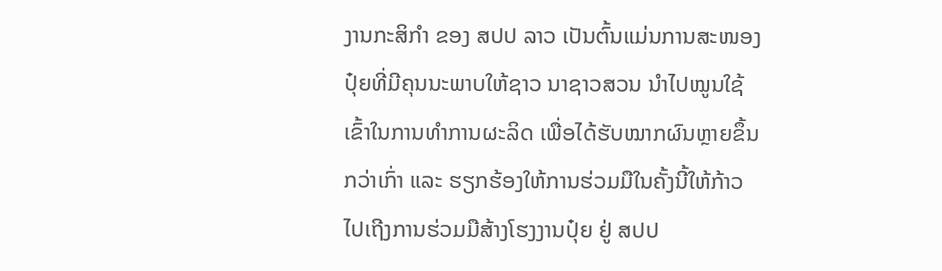ງານກະສິກຳ ຂອງ ສປປ ລາວ ເປັນຕົ້ນແມ່ນການສະໜອງປຸ໋ຍທີ່ມີຄຸນນະພາບໃຫ້ຊາວ ນາຊາວສວນ ນຳໄປໝູນໃຊ້ເຂົ້າໃນການທຳການຜະລິດ ເພື່ອໄດ້ຮັບໝາກຜົນຫຼາຍຂຶ້ນກວ່າເກົ່າ ແລະ ຮຽກຮ້ອງໃຫ້ການຮ່ວມມືໃນຄັ້ງນີ້ໃຫ້ກ້າວໄປເຖີງການຮ່ວມມືສ້າງໂຮງງານປຸ໋ຍ ຢູ່ ສປປ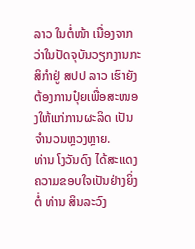ລາວ ໃນຕໍ່ໜ້າ ເນື່ອງຈາກວ່າໃນປັດຈຸບັນວຽກງານກະສິກຳຢູ່ ສປປ ລາວ ເຮົາຍັງຕ້ອງການປຸ໋ຍເພື່ອສະໜອງໃຫ້ແກ່ການຜະລິດ ເປັນຈຳນວນຫຼວງຫຼາຍ.
ທ່ານ ໂງວັນດົງ ໄດ້ສະແດງຄວາມຂອບໃຈເປັນຢ່າງຍິ່ງຕໍ່ ທ່ານ ສິນລະວົງ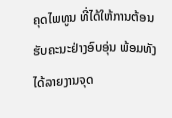ຄຸດໄພທູນ ທີ່ໄດ້ໃຫ້ການຕ້ອນຮັບຄະນະຢ່າງອົບອຸ່ນ ພ້ອມທັງໄດ້ລາຍງານຈຸດ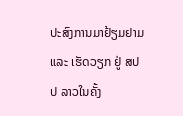ປະສົງການມາຢ້ຽມຢາມ ແລະ ເຮັດວຽກ ຢູ່ ສປປ ລາວໃນຄັ້ງ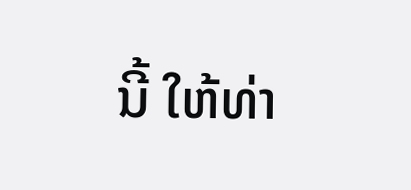ນີ້ ໃຫ້ທ່າ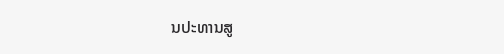ນປະທານສູ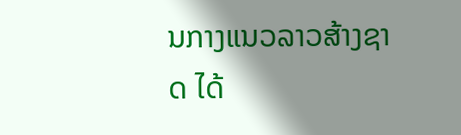ນກາງແນວລາວສ້າງຊາດ ໄດ້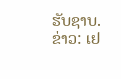ຮັບຊາບ.
ຂ່າວ: ເຢ